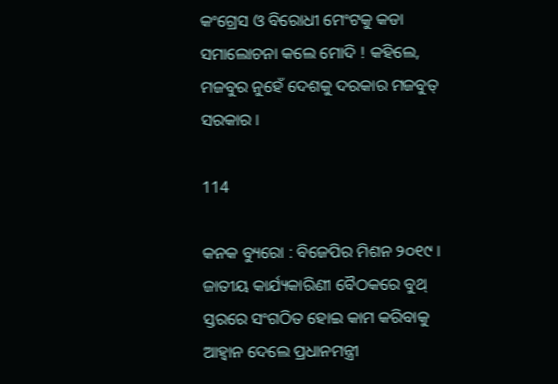କଂଗ୍ରେସ ଓ ବିରୋଧୀ ମେଂଟକୁ କଡା ସମାଲୋଚନା କଲେ ମୋଦି ! କହିଲେ, ମଜବୁର ନୁହେଁ ଦେଶକୁ ଦରକାର ମଜବୁତ୍ ସରକାର ।

114

କନକ ବ୍ୟୁରୋ : ବିଜେପିର ମିଶନ ୨୦୧୯ । ଜାତୀୟ କାର୍ଯ୍ୟକାରିଣୀ ବୈଠକରେ ବୁଥ୍ ସ୍ତରରେ ସଂଗଠିତ ହୋଇ କାମ କରିବାକୁ ଆହ୍ୱାନ ଦେଲେ ପ୍ରଧାନମନ୍ତ୍ରୀ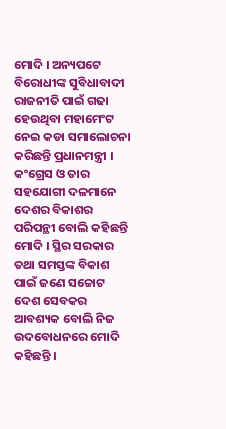ମୋଦି । ଅନ୍ୟପଟେ ବିରୋଧୀଙ୍କ ସୁବିଧାବାଦୀ ରାଜନୀତି ପାଇଁ ଗଢା ହେଉଥିବା ମହାମେଂଟ ନେଇ କଡା ସମାଲୋଚନା କରିଛନ୍ତି ପ୍ରଧାନମନ୍ତ୍ରୀ । କଂଗ୍ରେସ ଓ ତାର ସହଯୋଗୀ ଦଳମାନେ ଦେଶର ବିକାଶର ପରିପନ୍ଥୀ ବୋଲି କହିଛନ୍ତି ମୋଦି । ସ୍ଥିର ସରକାର ତଥା ସମସ୍ତଙ୍କ ବିକାଶ ପାଇଁ ଜଣେ ସଚ୍ଚୋଟ ଦେଶ ସେବକର ଆବଶ୍ୟକ ବୋଲି ନିଜ ଉଦବୋଧନରେ ମୋଦି କହିଛନ୍ତି ।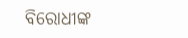ବିରୋଧୀଙ୍କ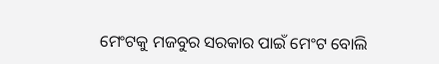ମେଂଟକୁ ମଜବୁର ସରକାର ପାଇଁ ମେଂଟ ବୋଲି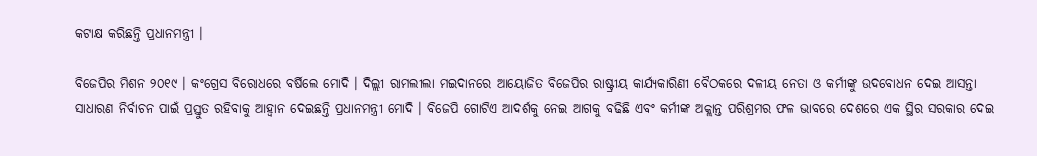କଟାକ୍ଷ କରିଛନ୍ତି ପ୍ରଧାନମନ୍ତ୍ରୀ ।

ବିଜେପିର ମିଶନ ୨୦୧୯ । କଂଗ୍ରେସ ବିରୋଧରେ ବର୍ଷିଲେ ମୋଦି । ଦିଲ୍ଲୀ ରାମଲୀଲା ମଇଦାନରେ ଆୟୋଜିତ ବିଜେପିର ରାଷ୍ଟ୍ରୀୟ କାର୍ଯ୍ୟକାରିଣୀ ବୈଠକରେ ଦଳୀୟ ନେତା ଓ କର୍ମୀଙ୍କୁ ଉଦବୋଧନ ଦେଇ ଆସନ୍ତା ସାଧାରଣ ନିର୍ବାଚନ ପାଇଁ ପ୍ରସ୍ତୁତ ରହିବାକୁ ଆହ୍ୱାନ ଦେଇଛନ୍ତି ପ୍ରଧାନମନ୍ତ୍ରୀ ମୋଦି । ବିଜେପି ଗୋଟିଏ ଆଦର୍ଶକୁ ନେଇ ଆଗକୁ ବଢିଛି ଏବଂ କର୍ମୀଙ୍କ ଅକ୍ଲାନ୍ତ ପରିଶ୍ରମର ଫଳ ଭାବରେ ଦେଶରେ ଏକ ସ୍ଥିର ସରକାର ଦେଇ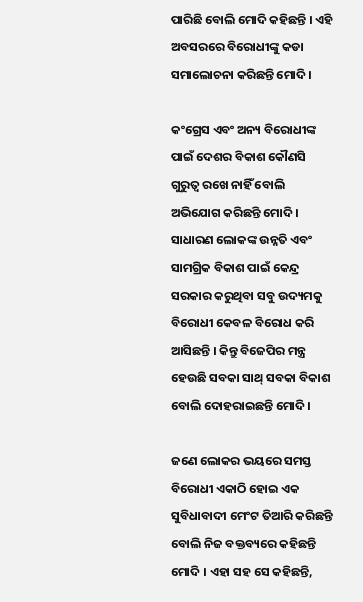ପାରିଛି ବୋଲି ମୋଦି କହିଛନ୍ତି । ଏହି ଅବସରରେ ବିରୋଧୀଙ୍କୁ କଡା ସମାଲୋଚନା କରିଛନ୍ତି ମୋଦି ।

କଂଗ୍ରେସ ଏବଂ ଅନ୍ୟ ବିରୋଧୀଙ୍କ ପାଇଁ ଦେଶର ବିକାଶ କୌଣସି ଗୁରୁତ୍ୱ ରଖେ ନାହିଁ ବୋଲି ଅଭିଯୋଗ କରିଛନ୍ତି ମୋଦି । ସାଧାରଣ ଲୋକଙ୍କ ଉନ୍ନତି ଏବଂ ସାମଗ୍ରିକ ବିକାଶ ପାଇଁ କେନ୍ଦ୍ର ସରକାର କରୁଥିବା ସବୁ ଉଦ୍ୟମକୁ ବିରୋଧୀ କେବଳ ବିରୋଧ କରି ଆସିଛନ୍ତି । କିନ୍ତୁ ବିଜେପିର ମନ୍ତ୍ର ହେଉଛି ସବକା ସାଥ୍ ସବକା ବିକାଶ ବୋଲି ଦୋହରାଇଛନ୍ତି ମୋଦି ।

ଜଣେ ଲୋକର ଭୟରେ ସମସ୍ତ ବିରୋଧୀ ଏକାଠି ହୋଇ ଏକ ସୁବିଧାବାଦୀ ମେଂଟ ତିଆରି କରିଛନ୍ତି ବୋଲି ନିଜ ବକ୍ତବ୍ୟରେ କହିଛନ୍ତି ମୋଦି । ଏହା ସହ ସେ କହିଛନ୍ତି,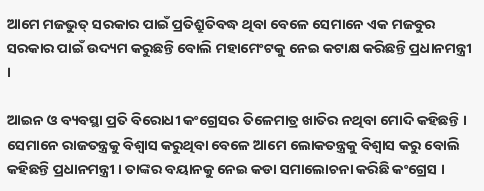ଆମେ ମଜଭୁତ୍ ସରକାର ପାଇଁ ପ୍ରତିଶ୍ରୁତିବଦ୍ଧ ଥିବା ବେଳେ ସେମାନେ ଏକ ମଜବୁର ସରକାର ପାଇଁ ଉଦ୍ୟମ କରୁଛନ୍ତି ବୋଲି ମହାମେଂଟକୁ ନେଇ କଟାକ୍ଷ କରିଛନ୍ତି ପ୍ରଧାନମନ୍ତ୍ରୀ ।

ଆଇନ ଓ ବ୍ୟବସ୍ଥା ପ୍ରତି ବିରୋଧୀ କଂଗ୍ରେସର ତିଳେମାତ୍ର ଖାତିର ନଥିବା ମୋଦି କହିଛନ୍ତି । ସେମାନେ ରାଜତନ୍ତ୍ରକୁ ବିଶ୍ୱାସ କରୁଥିବା ବେଳେ ଆମେ ଲୋକତନ୍ତ୍ରକୁ ବିଶ୍ୱାସ କରୁ ବୋଲି କହିଛନ୍ତି ପ୍ରଧାନମନ୍ତ୍ରୀ । ତାଙ୍କର ବୟାନକୁ ନେଇ କଡା ସମାଲୋଚନା କରିଛି କଂଗ୍ରେସ ।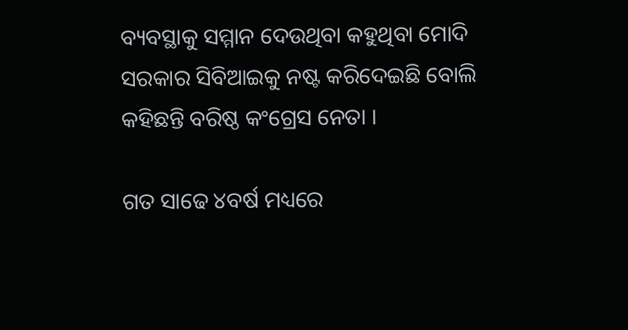ବ୍ୟବସ୍ଥାକୁ ସମ୍ମାନ ଦେଉଥିବା କହୁଥିବା ମୋଦି ସରକାର ସିବିଆଇକୁ ନଷ୍ଟ କରିଦେଇଛି ବୋଲି କହିଛନ୍ତି ବରିଷ୍ଠ କଂଗ୍ରେସ ନେତା ।

ଗତ ସାଢେ ୪ବର୍ଷ ମଧ୍ୟରେ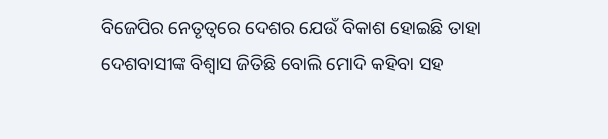ବିଜେପିର ନେତୃତ୍ୱରେ ଦେଶର ଯେଉଁ ବିକାଶ ହୋଇଛି ତାହା ଦେଶବାସୀଙ୍କ ବିଶ୍ୱାସ ଜିତିଛି ବୋଲି ମୋଦି କହିବା ସହ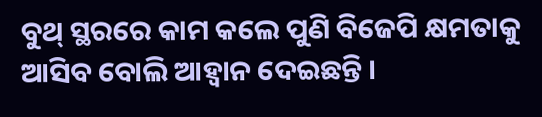ବୁଥ୍ ସ୍ଥରରେ କାମ କଲେ ପୁଣି ବିଜେପି କ୍ଷମତାକୁ ଆସିବ ବୋଲି ଆହ୍ୱାନ ଦେଇଛନ୍ତି ।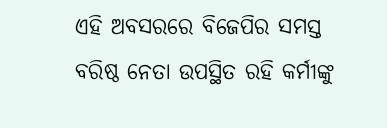ଏହି ଅବସରରେ ବିଜେପିର ସମସ୍ତ ବରିଷ୍ଠ ନେତା ଉପସ୍ଥିତ ରହି କର୍ମୀଙ୍କୁ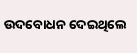ଉଦବୋଧନ ଦେଇଥିଲେ